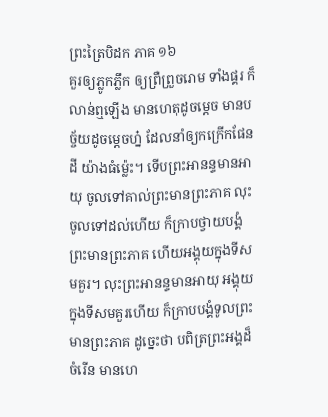ព្រះត្រៃបិដក ភាគ ១៦
គួរឲ្យភ្លូកភ្លឹក ឲ្យព្រឺព្រួចរោម ទាំងផ្គរ ក៏លាន់ឮឡើង មានហេតុដូចម្តេច មានបច្ច័យដូចម្តេចហ្ន៎ ដែលនាំឲ្យកក្រើកផែនដី យ៉ាងធំម្ល៉េះ។ ទើបព្រះអានន្ទមានអាយុ ចូលទៅគាល់ព្រះមានព្រះភាគ លុះចូលទៅដល់ហើយ ក៏ក្រាបថ្វាយបង្គំព្រះមានព្រះភាគ ហើយអង្គុយក្នុងទីសមគួរ។ លុះព្រះអានន្ទមានអាយុ អង្គុយក្នុងទីសមគួរហើយ ក៏ក្រាបបង្គំទូលព្រះមានព្រះភាគ ដូច្នេះថា បពិត្រព្រះអង្គដ៏ចំរើន មានហេ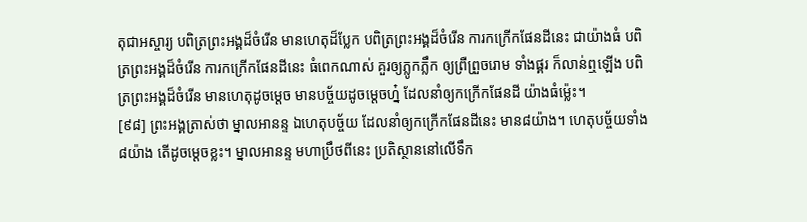តុជាអស្ចារ្យ បពិត្រព្រះអង្គដ៏ចំរើន មានហេតុដ៏ប្លែក បពិត្រព្រះអង្គដ៏ចំរើន ការកក្រើកផែនដីនេះ ជាយ៉ាងធំ បពិត្រព្រះអង្គដ៏ចំរើន ការកក្រើកផែនដីនេះ ធំពេកណាស់ គួរឲ្យភ្លូកភ្លឹក ឲ្យព្រឺព្រួចរោម ទាំងផ្គរ ក៏លាន់ឮឡើង បពិត្រព្រះអង្គដ៏ចំរើន មានហេតុដូចម្តេច មានបច្ច័យដូចម្តេចហ្ន៎ ដែលនាំឲ្យកក្រើកផែនដី យ៉ាងធំម្ល៉េះ។
[៩៨] ព្រះអង្គត្រាស់ថា ម្នាលអានន្ទ ឯហេតុបច្ច័យ ដែលនាំឲ្យកក្រើកផែនដីនេះ មាន៨យ៉ាង។ ហេតុបច្ច័យទាំង៨យ៉ាង តើដូចម្តេចខ្លះ។ ម្នាលអានន្ទ មហាប្រឹថពីនេះ ប្រតិស្ថាននៅលើទឹក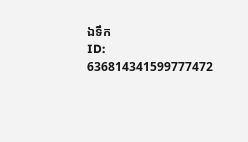ឯទឹក
ID: 636814341599777472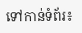ទៅកាន់ទំព័រ៖